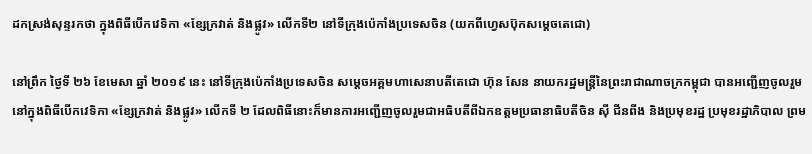ដកស្រង់សុន្ទរកថា ក្នុងពិធីបើកវេទិកា «ខ្សែក្រវាត់ និងផ្លូវ» លើកទី២ នៅទីក្រុងប៉េកាំងប្រទេសចិន (យកពីហ្វេសប៊ុកសម្តេចតេជោ)

នៅព្រឹក ថ្ងៃទី ២៦ ខែមេសា ឆ្នាំ ២០១៩ នេះ នៅទីក្រុងប៉េកាំងប្រទេសចិន សម្ដេចអគ្គមហាសេនាបតីតេជោ ហ៊ុន សែន នាយករដ្ឋមន្ត្រីនៃព្រះរាជាណាចក្រកម្ពុជា បានអញ្ជើញចូលរួមនៅក្នុងពិធីបើកវេទិកា «ខ្សែក្រវាត់ និងផ្លូវ» លើកទី ២ ដែលពិធីនោះក៏មានការអញ្ជើញចូលរួមជាអធិបតីពីឯកឧត្តមប្រធានាធិបតីចិន ស៊ី ជីនពីង និងប្រមុខរដ្ឋ ប្រមុខរដ្ឋាភិបាល ព្រម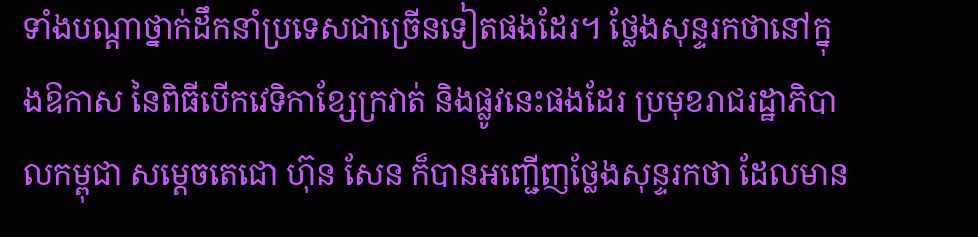ទាំងបណ្ដាថ្នាក់ដឹកនាំប្រទេសជាច្រើនទៀតផងដែរ។ ថ្លែងសុន្ទរកថានៅក្នុងឱកាស នៃពិធីបើកវេទិកាខ្សែក្រវាត់ និងផ្លូវនេះផងដែរ ប្រមុខរាជរដ្ឋាភិបាលកម្ពុជា សម្ដេចតេជោ ហ៊ុន សែន ក៏បានអញ្ជើញថ្លែងសុន្ទរកថា ដែលមាន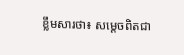ខ្លឹមសារថា៖ សម្ដេចពិតជា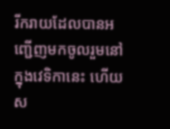រីករាយដែលបានអញ្ជើញមកចូលរួមនៅក្នុងវេទិកានេះ ហើយស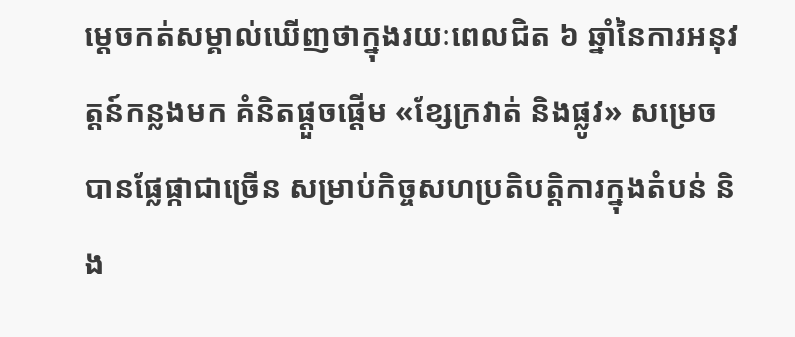ម្តេចកត់សម្គាល់ឃើញថាក្នុងរយៈពេលជិត ៦ ឆ្នាំនៃការអនុវត្តន៍កន្លងមក គំនិតផ្តួចផ្តើម «ខ្សែក្រវាត់ និងផ្លូវ» សម្រេចបានផ្លែផ្កាជាច្រើន សម្រាប់កិច្ចសហប្រតិបត្តិការក្នុងតំបន់ និង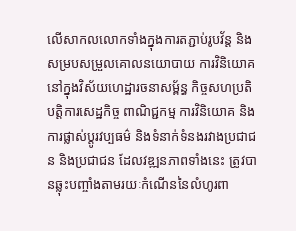លើសាកលលោកទាំងក្នុងការតភ្ជាប់រូបវ័ន្ត និងសម្របសម្រួលគោលនយោបាយ ការវិនិយោគនៅក្នុងវិស័យហេដ្ឋារចនាសម្ព័ន្ធ កិច្ចសហប្រតិបត្តិការសេដ្ឋកិច្ច ពាណិជ្ជកម្ម ការវិនិយោគ និងការផ្លាស់ប្តូរវប្បធម៌ និងទំនាក់ទំនងរវាងប្រជាជន និងប្រជាជន ដែលវឌ្ឍនភាពទាំងនេះ ត្រូវបានឆ្លុះបញ្ចាំងតាមរយៈកំណើននៃលំហូរពា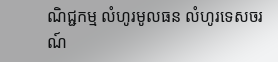ណិជ្ជកម្ម លំហូរមូលធន លំហូរទេសចរណ៍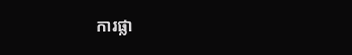ការផ្លា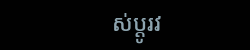ស់ប្តូរវ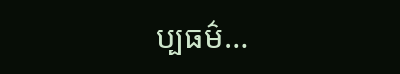ប្បធម៌…